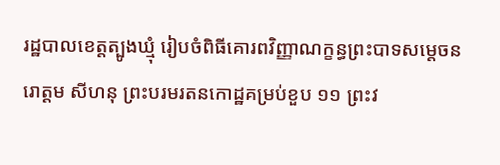រដ្ឋបាលខេត្តត្បូងឃ្មុំ រៀបចំពិធីគោរពវិញ្ញាណក្ខន្ធព្រះបាទសម្តេចនរោត្តម សីហនុ ព្រះបរមរតនកោដ្ឋគម្រប់ខួប ១១ ព្រះវ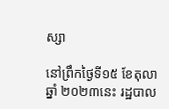ស្សា

នៅព្រឹកថ្ងៃទី១៥ ខែតុលា ឆ្នាំ ២០២៣នេះ រដ្ឋបាល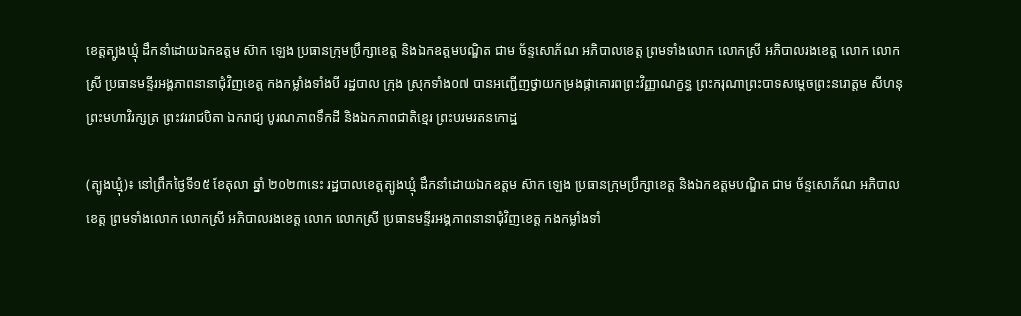ខេត្តត្បូងឃ្មុំ ដឹកនាំដោយឯកឧត្តម ស៊ាក ឡេង ប្រធានក្រុមប្រឹក្សាខេត្ត និងឯកឧត្តមបណ្ឌិត ជាម ច័ន្ទសោភ័ណ អភិបាលខេត្ត ព្រមទាំងលោក លោកស្រី អភិបាលរងខេត្ត លោក លោកស្រី ប្រធានមន្ទីរអង្គភាពនានាជុំវិញខេត្ត កងកម្លាំងទាំងបី រដ្ឋបាល ក្រុង ស្រុកទាំង០៧ បានអញ្ជើញថ្វាយកម្រងផ្កាគោរពព្រះវិញ្ញាណក្ខន្ធ ព្រះករុណាព្រះបាទសម្តេចព្រះនរោត្តម សីហនុ ព្រះមហាវិរក្សត្រ ព្រះវររាជបិតា ឯករាជ្យ បូរណភាពទឹកដី និងឯកភាពជាតិខ្មេរ ព្រះបរមរតនកោដ្ឋ

(ត្បូងឃ្មុំ)៖ នៅព្រឹកថ្ងៃទី១៥ ខែតុលា ឆ្នាំ ២០២៣នេះ រដ្ឋបាលខេត្តត្បូងឃ្មុំ ដឹកនាំដោយឯកឧត្តម ស៊ាក ឡេង ប្រធានក្រុមប្រឹក្សាខេត្ត និងឯកឧត្តមបណ្ឌិត ជាម ច័ន្ទសោភ័ណ អភិបាលខេត្ត ព្រមទាំងលោក លោកស្រី អភិបាលរងខេត្ត លោក លោកស្រី ប្រធានមន្ទីរអង្គភាពនានាជុំវិញខេត្ត កងកម្លាំងទាំ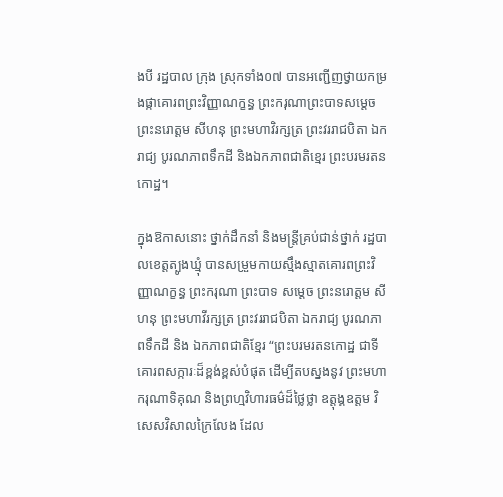ងបី រដ្ឋបាល ក្រុង ស្រុកទាំង០៧ បានអញ្ជើញថ្វាយកម្រងផ្កាគោរពព្រះវិញ្ញាណក្ខន្ធ ព្រះករុណាព្រះបាទសម្តេចព្រះនរោត្តម សីហនុ ព្រះមហាវិរក្សត្រ ព្រះវររាជបិតា ឯករាជ្យ បូរណភាពទឹកដី និងឯកភាពជាតិខ្មេរ ព្រះបរមរតនកោដ្ឋ។

ក្នុងឱកាសនោះ ថ្នាក់ដឹកនាំ និងមន្ត្រីគ្រប់ជាន់ថ្នាក់ រដ្ឋបាលខេត្តត្បូងឃ្មុំ បានសម្រួមកាយស្មឹងស្មាតគោរពព្រះវិញ្ញាណក្ខន្ធ ព្រះករុណា ព្រះបាទ សម្តេច ព្រះនរោត្តម សីហនុ ព្រះមហាវីរក្សត្រ ព្រះវររាជបិតា ឯករាជ្យ បូរណភាពទឹកដី និង ឯកភាពជាតិខ្មែរ “ព្រះបរមរតនកោដ្ឋ ជាទីគោរពសក្ការៈដ៏ខ្ពង់ខ្ពស់បំផុត ដើម្បីតបស្នងនូវ ព្រះមហាករុណាទិគុណ និងព្រហ្មវិហារធម៌ដ៏ថ្លៃថ្លា ឧត្តុង្គឧត្តម វិសេសវិសាលក្រៃលែង ដែល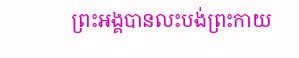ព្រះអង្គបានលះបង់ព្រះកាយ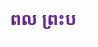ពល ព្រះប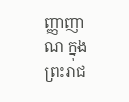ញ្ញាញាណ ក្នុងព្រះរាជ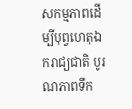សកម្មភាពដើម្បីបុព្វហេតុឯករាជ្យជាតិ បូរណភាពទឹក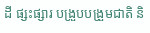ដី ផ្សះផ្សារ បង្រួបបង្រួមជាតិ និ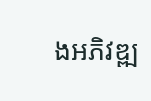ងអភិវឌ្ឍ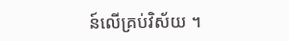ន៍លើគ្រប់វិស័យ ។